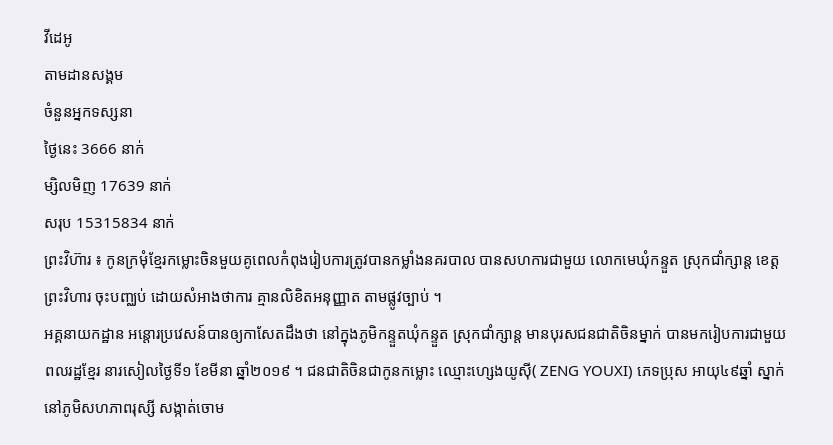វីដេអូ
តាមដានសង្គម
ចំនួនអ្នកទស្សនា
ថ្ងៃនេះ 3666 នាក់
ម្សិលមិញ 17639 នាក់
សរុប 15315834 នាក់
ព្រះវិហ៊ារ ៖ កូនក្រមុំខ្មែរកម្លោះចិនមួយគូពេលកំពុងរៀបការត្រូវបានកម្លាំងនគរបាល បានសហការជាមួយ លោកមេឃុំកន្ទួត ស្រុកជាំក្សាន្ត ខេត្តព្រះវិហារ ចុះបញ្ឈប់ ដោយសំអាងថាការ គ្មានលិខិតអនុញ្ញាត តាមផ្លូវច្បាប់ ។
អគ្គនាយកដ្ឋាន អន្តោរប្រវេសន៍បានឲ្យកាសែតដឹងថា នៅក្នុងភូមិកន្ទួតឃុំកន្ទួត ស្រុកជាំក្សាន្ត មានបុរសជនជាតិចិនម្នាក់ បានមករៀបការជាមួយពលរដ្ឋខ្មែរ នារសៀលថ្ងៃទី១ ខែមីនា ឆ្នាំ២០១៩ ។ ជនជាតិចិនជាកូនកម្លោះ ឈ្មោះហ្សេងយូស៊ី( ZENG YOUXI) ភេទប្រុស អាយុ៤៩ឆ្នាំ ស្នាក់នៅភូមិសហភាពរុស្សី សង្កាត់ចោម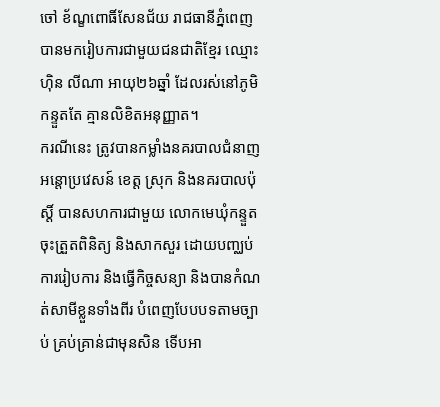ចៅ ខ័ណ្ខពោធិ៍សែនជ័យ រាជធានីភ្នំពេញ បានមករៀបការជាមួយជនជាតិខ្មែរ ឈ្មោះ ហ៊ិន លីណា អាយុ២៦ឆ្នាំ ដែលរស់នៅភូមិកន្ទួតតែ គ្មានលិខិតអនុញ្ញាត។
ករណីនេះ ត្រូវបានកម្លាំងនគរបាលជំនាញអន្តោប្រវេសន៍ ខេត្ត ស្រុក និងនគរបាលប៉ុស្តិ៍ បានសហការជាមួយ លោកមេឃុំកន្ទួត ចុះត្រួតពិនិត្យ និងសាកសួរ ដោយបញ្ឈប់ការរៀបការ និងធ្វើកិច្ចសន្យា និងបានកំណត់សាមីខ្លួនទាំងពីរ បំពេញបែបបទតាមច្បាប់ គ្រប់គ្រាន់ជាមុនសិន ទើបអា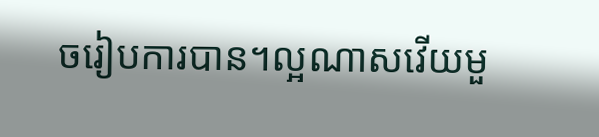ចរៀបការបាន។ល្អណាសវើយមួ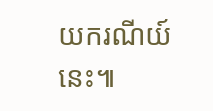យករណីយ៍នេះ៕